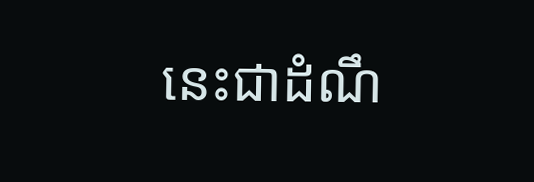នេះជាដំណឹ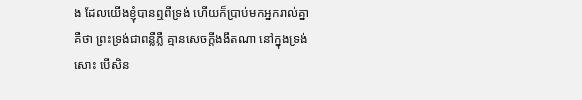ង ដែលយើងខ្ញុំបានឮពីទ្រង់ ហើយក៏ប្រាប់មកអ្នករាល់គ្នា គឺថា ព្រះទ្រង់ជាពន្លឺភ្លឺ គ្មានសេចក្ដីងងឹតណា នៅក្នុងទ្រង់សោះ បើសិន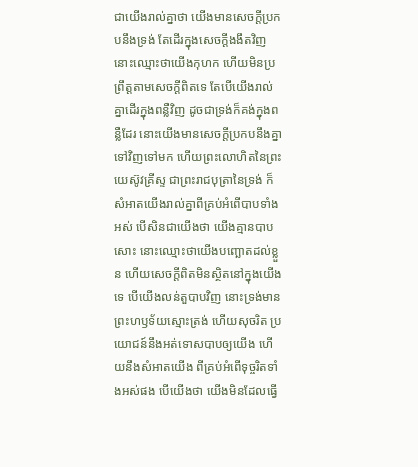ជាយើងរាល់គ្នាថា យើងមានសេចក្ដីប្រកបនឹងទ្រង់ តែដើរក្នុងសេចក្ដីងងឹតវិញ នោះឈ្មោះថាយើងកុហក ហើយមិនប្រព្រឹត្តតាមសេចក្ដីពិតទេ តែបើយើងរាល់គ្នាដើរក្នុងពន្លឺវិញ ដូចជាទ្រង់ក៏គង់ក្នុងពន្លឺដែរ នោះយើងមានសេចក្ដីប្រកបនឹងគ្នាទៅវិញទៅមក ហើយព្រះលោហិតនៃព្រះយេស៊ូវគ្រីស្ទ ជាព្រះរាជបុត្រានៃទ្រង់ ក៏សំអាតយើងរាល់គ្នាពីគ្រប់អំពើបាបទាំងអស់ បើសិនជាយើងថា យើងគ្មានបាបសោះ នោះឈ្មោះថាយើងបញ្ឆោតដល់ខ្លួន ហើយសេចក្ដីពិតមិនស្ថិតនៅក្នុងយើងទេ បើយើងលន់តួបាបវិញ នោះទ្រង់មានព្រះហឫទ័យស្មោះត្រង់ ហើយសុចរិត ប្រយោជន៍នឹងអត់ទោសបាបឲ្យយើង ហើយនឹងសំអាតយើង ពីគ្រប់អំពើទុច្ចរិតទាំងអស់ផង បើយើងថា យើងមិនដែលធ្វើ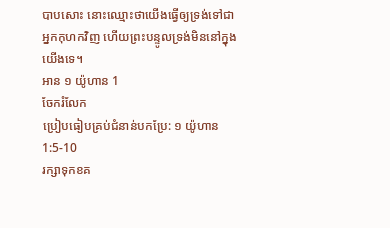បាបសោះ នោះឈ្មោះថាយើងធ្វើឲ្យទ្រង់ទៅជាអ្នកកុហកវិញ ហើយព្រះបន្ទូលទ្រង់មិននៅក្នុងយើងទេ។
អាន ១ យ៉ូហាន 1
ចែករំលែក
ប្រៀបធៀបគ្រប់ជំនាន់បកប្រែ: ១ យ៉ូហាន 1:5-10
រក្សាទុកខគ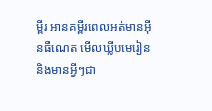ម្ពីរ អានគម្ពីរពេលអត់មានអ៊ីនធឺណេត មើលឃ្លីបមេរៀន និងមានអ្វីៗជា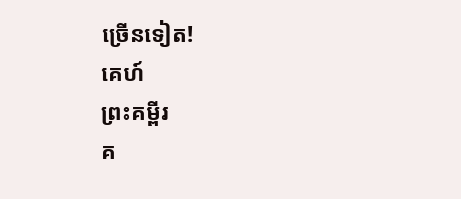ច្រើនទៀត!
គេហ៍
ព្រះគម្ពីរ
គ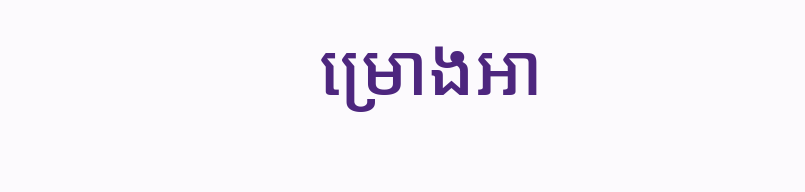ម្រោងអា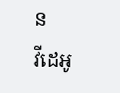ន
វីដេអូ